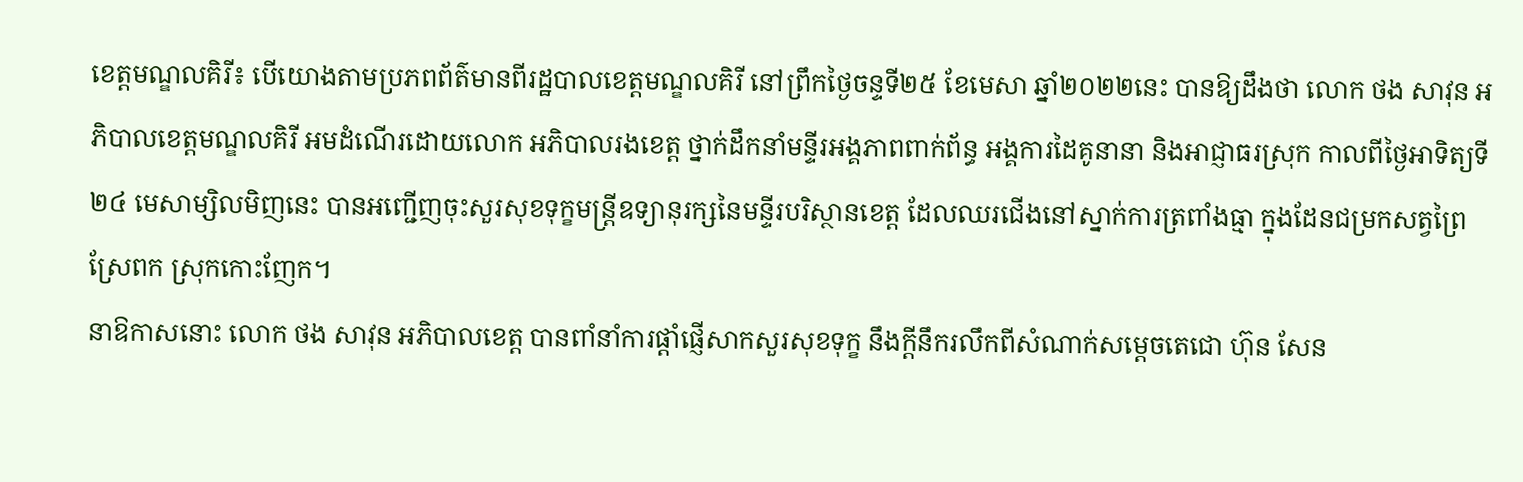ខេត្តមណ្ឌលគិរី៖ បេីយោងតាមប្រភពព័ត៌មានពីរដ្ឋបាលខេត្តមណ្ឌលគិរី នៅព្រឹកថ្ងៃចន្ទទី២៥ ខែមេសា ឆ្នាំ២០២២នេះ បានឱ្យដឹងថា លោក ថង សាវុន អភិបាលខេត្តមណ្ឌលគិរី អមដំណើរដោយលោក អភិបាលរងខេត្ត ថ្នាក់ដឹកនាំមន្ទីរអង្គភាពពាក់ព័ន្ធ អង្គការដៃគូនានា និងអាជ្ញាធរស្រុក កាលពីថ្ងៃអាទិត្យទី២៤ មេសាម្សិលមិញនេះ បានអញ្ជើញចុះសួរសុខទុក្ខមន្រ្តីឧទ្យានុរក្សនៃមន្ទីរបរិស្ថានខេត្ត ដែលឈរជើងនៅស្នាក់ការត្រពាំងធ្មា ក្នុងដែនជម្រកសត្វព្រៃស្រែពក ស្រុកកោះញែក។
នាឱកាសនោះ លោក ថង សាវុន អភិបាលខេត្ត បានពាំនាំការផ្ដាំផ្ញើសាកសួរសុខទុក្ខ នឹងក្តីនឹករលឹកពីសំណាក់សម្តេចតេជោ ហ៊ុន សែន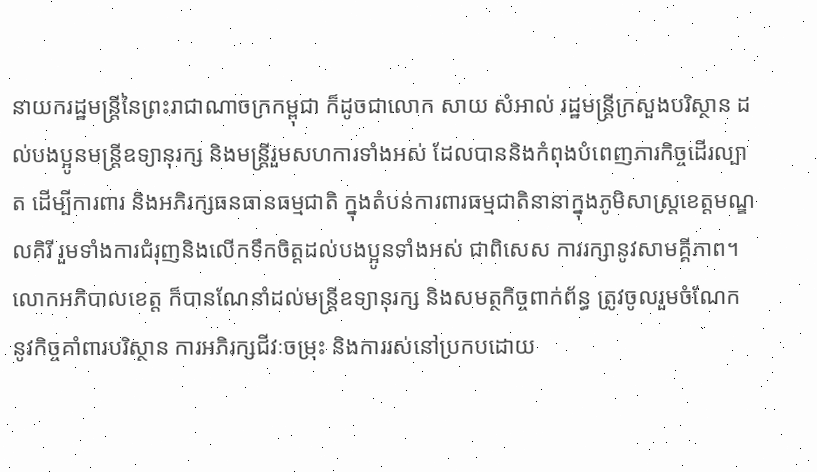នាយករដ្ឋមន្រ្តីនៃព្រះរាជាណាចក្រកម្ពុជា ក៏ដូចជាលោក សាយ សំអាល់ រដ្ឋមន្រ្តីក្រសួងបរិស្ថាន ដល់បងប្អូនមន្រ្តីឧទ្យានុរក្ស និងមន្រ្តីរួមសហការទាំងអស់ ដែលបាននិងកំពុងបំពេញភារកិច្ចដើរល្បាត ដើម្បីការពារ និងអភិរក្សធនធានធម្មជាតិ ក្នុងតំបន់ការពារធម្មជាតិនានាក្នុងភូមិសាស្រ្តខេត្តមណ្ឌលគិរី រួមទាំងការជំរុញនិងលើកទឹកចិត្តដល់បងប្អូនទាំងអស់ ជាពិសេស ការរក្សានូវសាមគ្គីភាព។
លោកអភិបាលខេត្ត ក៏បានណែនាំដល់មន្រ្តីឧទ្យានុរក្ស និងសមត្ថកិច្ចពាក់ព័ន្ធ ត្រូវចូលរួមចំណែក នូវកិច្ចគាំពារបរិស្ថាន ការអភិរក្សជីវៈចម្រុះ និងការរស់នៅប្រកបដោយ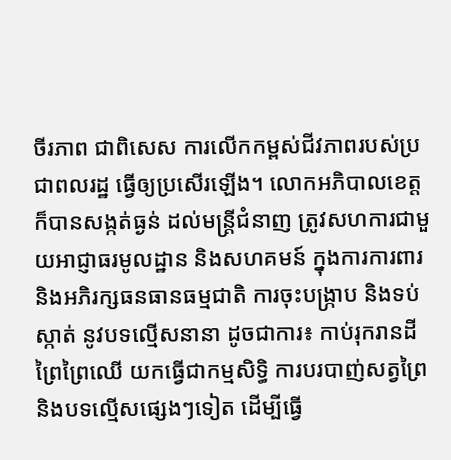ចីរភាព ជាពិសេស ការលើកកម្ពស់ជីវភាពរបស់ប្រជាពលរដ្ឋ ធ្វើឲ្យប្រសើរឡើង។ លោកអភិបាលខេត្ត ក៏បានសង្កត់ធ្ងន់ ដល់មន្រ្តីជំនាញ ត្រូវសហការជាមួយអាជ្ញាធរមូលដ្ឋាន និងសហគមន៍ ក្នុងការការពារ និងអភិរក្សធនធានធម្មជាតិ ការចុះបង្ក្រាប និងទប់ស្កាត់ នូវបទល្មើសនានា ដូចជាការ៖ កាប់រុករានដីព្រៃព្រៃឈើ យកធ្វើជាកម្មសិទ្ធិ ការបរបាញ់សត្វព្រៃ និងបទល្មើសផ្សេងៗទៀត ដើម្បីធ្វើ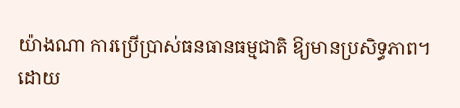យ៉ាងណា ការប្រើប្រាស់ធនធានធម្មជាតិ ឱ្យមានប្រសិទ្ធភាព។
ដោយ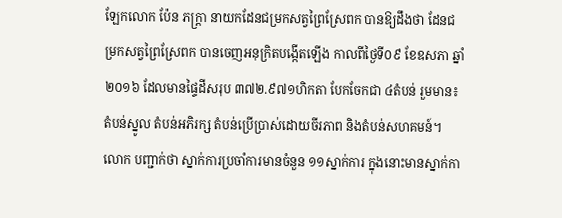ឡែកលោក ប៉ែន ភក្រ្តា នាយកដែនជម្រកសត្វព្រៃស្រែពក បានឱ្យដឹងថា ដែនជម្រកសត្វព្រៃស្រែពក បានចេញអនុក្រិតបង្កើតឡើង កាលពីថ្ងៃទី០៩ ខែឧសភា ឆ្នាំ២០១៦ ដែលមានផ្ទៃដីសរុប ៣៧២.៩៧១ហិកតា បែកចែកជា ៤តំបន់ រួមមាន៖ តំបន់ស្នូល តំបន់អភិរក្ស តំបន់ប្រើប្រាស់ដោយចីរភាព និងតំបន់សហគមន៍។ លោក បញ្ជាក់ថា ស្នាក់ការប្រចាំការមានចំនួន ១១ស្នាក់ការ ក្នុងនោះមានស្នាក់កា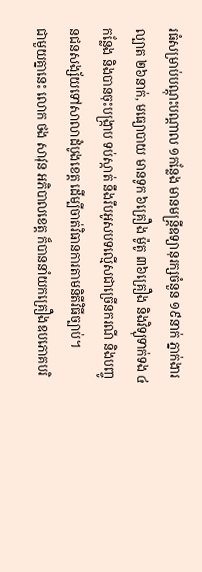រធំសម្រាប់បណ្តុះបណ្តាល ១កន្លែង មានមន្រ្តីឧទ្យានុរក្សចំនួន ១៩នាក់ ភ្នាក់ងារល្បាត ២៦នាក់, មធ្យោបាយ មានទូក ៦គ្រឿង ម៉ូតូ ៣៦គ្រឿង និងវិទ្យុទាក់ទង ៤កន្លែង និងបានចុះបង្ក្រាប ទប់ស្កាត់ នឹងរឹបអូសបទល្មើសជាច្រើនករណី និងបញ្ចូនជនសង្ស័យទៅសាលាដំបូងខេត្ត ដើម្បីចាត់វិធានការតាមនិតីវិធីច្បាប់។
ជាមួយគ្នានេះ លោក ថង សាវុន អភិបាលខេត្ត ក៏បាននាំយកគ្រឿងឧបភោគបរិ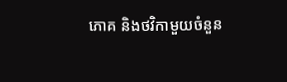ភោគ និងថវិកាមួយចំនួន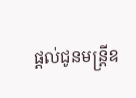ផ្តល់ជូនមន្ត្រីឧ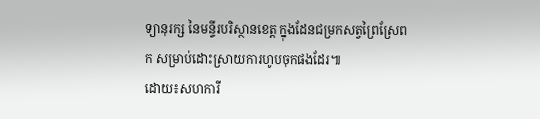ទ្យានុរក្ស នៃមន្ទីរបរិស្ថានខេត្ត ក្នុងដែនជម្រកសត្វព្រៃស្រែពក សម្រាប់ដោះស្រាយការហូបចុកផងដែរ៕
ដោយ៖សហការី